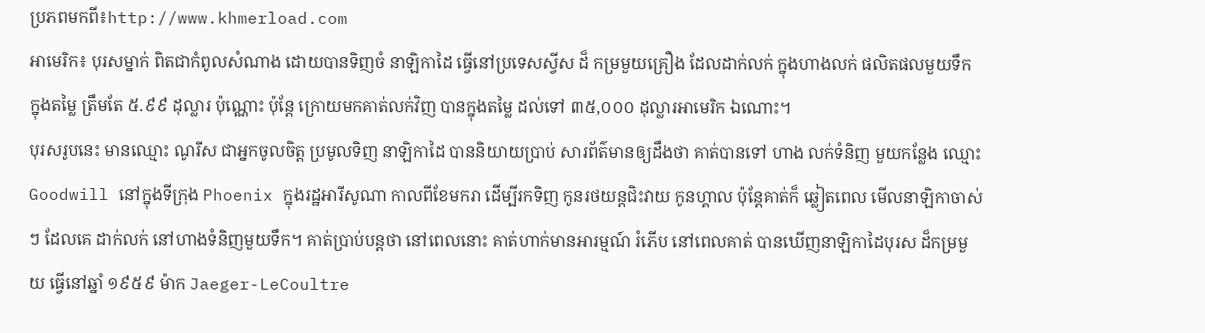ប្រភពមកពី៖http://www.khmerload.com
អាមេរិក៖ បុរសម្នាក់ ពិតជាកំពូលសំណាង ដោយបានទិញចំ នាឡិកាដៃ ធ្វើនៅប្រទេសស្វីស ដ៏ កម្រមួយគ្រឿង ដែលដាក់លក់ ក្នុងហាងលក់ ផលិតផលមួយទឹក ក្នុងតម្លៃ ត្រឹមតែ ៥.៩៩ ដុល្លារ ប៉ុណ្ណោះ ប៉ុន្តែ ក្រោយមកគាត់លក់វិញ បានក្នុងតម្លៃ ដល់ទៅ ៣៥,០០០ ដុល្លារអាមេរិក ឯណោះ។
បុរសរូបនេះ មានឈ្មោះ ណូរីស ជាអ្នកចូលចិត្ត ប្រមូលទិញ នាឡិកាដៃ បាននិយាយប្រាប់ សារព័ត៌មានឲ្យដឹងថា គាត់បានទៅ ហាង លក់ទំនិញ មួយកន្លែង ឈ្មោះ Goodwill នៅក្នុងទីក្រុង Phoenix ក្នុងរដ្ឋអារីសូណា កាលពីខែមករា ដើម្បីរកទិញ កូនរថយន្តជិះវាយ កូនហ្គាល ប៉ុន្តែគាត់ក៏ ឆ្លៀតពេល មើលនាឡិកាចាស់ៗ ដែលគេ ដាក់លក់ នៅហាងទំនិញមួយទឹក។ គាត់ប្រាប់បន្តថា នៅពេលនោះ គាត់ហាក់មានអារម្មណ៍ រំភើប នៅពេលគាត់ បានឃើញនាឡិកាដៃបុរស ដ៏កម្រមួយ ធ្វើនៅឆ្នាំ ១៩៥៩ ម៉ាក Jaeger-LeCoultre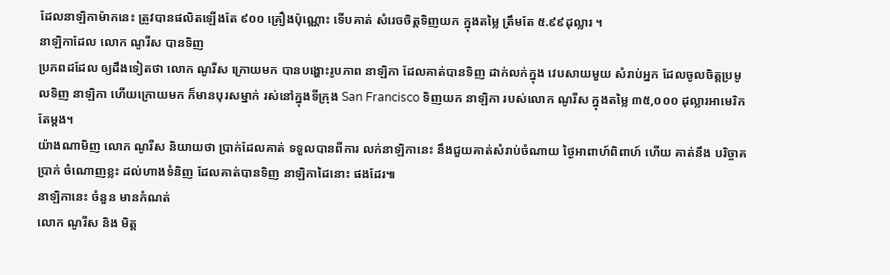ដែលនាឡិកាម៉ាកនេះ ត្រូវបានផលិតឡើងតែ ៩០០ គ្រឿងប៉ុណ្ណោះ ទើបគាត់ សំរេចចិត្តទិញយក ក្នុងតម្លៃ ត្រឹមតែ ៥.៩៩ដុល្លារ ។
នាឡិកាដែល លោក ណូរីស បានទិញ
ប្រភពដដែល ឲ្យដឹងទៀតថា លោក ណូរីស ក្រោយមក បានបង្ហោះរូបភាព នាឡិកា ដែលគាត់បានទិញ ដាក់លក់ក្នុង វេបសាយមួយ សំរាប់អ្នក ដែលចូលចិត្តប្រមូលទិញ នាឡិកា ហើយក្រោយមក ក៏មានបុរសម្នាក់ រស់នៅក្នុងទីក្រុង San Francisco ទិញយក នាឡិកា របស់លោក ណូរីស ក្នុងតម្លៃ ៣៥,០០០ ដុល្លារអាមេរិក តែម្តង។
យ៉ាងណាមិញ លោក ណូរីស និយាយថា ប្រាក់ដែលគាត់ ទទួលបានពីការ លក់នាឡិកានេះ នឹងជួយគាត់សំរាប់ចំណាយ ថ្ងៃអាពាហ៍ពិពាហ៍ ហើយ គាត់នឹង បរិច្ចាគប្រាក់ ចំណោញខ្លះ ដល់ហាងទំនិញ ដែលគាត់បានទិញ នាឡិកាដៃនោះ ផងដែរ៕
នាឡិកានេះ ចំនួន មានកំណត់
លោក ណូរីស និង មិត្ត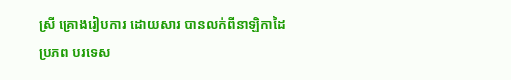ស្រី គ្រោងរៀបការ ដោយសារ បានលក់ពីនាឡិកាដៃ
ប្រភព បរទេស